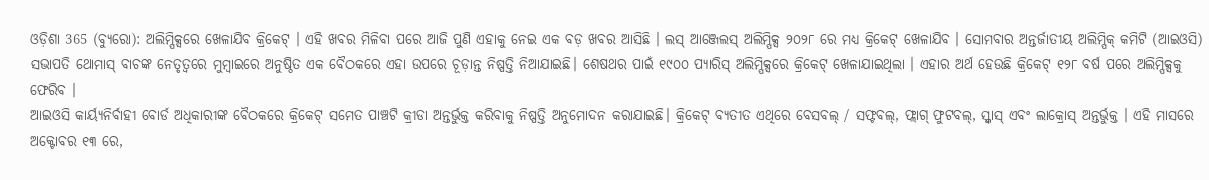ଓଡ଼ିଶା 365 (ବ୍ୟୁରୋ): ଅଲିମ୍ପିକ୍ସରେ ଖେଳାଯିବ କ୍ରିକେଟ୍ । ଏହି ଖବର ମିଳିବା ପରେ ଆଜି ପୁଣି ଏହାକୁ ନେଇ ଏକ ବଡ଼ ଖବର ଆସିଛି । ଲସ୍ ଆଞ୍ଜେଲସ୍ ଅଲିମ୍ପିକ୍ସ ୨୦୨୮ ରେ ମଧ୍ୟ କ୍ରିକେଟ୍ ଖେଳାଯିବ । ସୋମବାର ଅନ୍ତର୍ଜାତୀୟ ଅଲିମ୍ପିକ୍ କମିଟି (ଆଇଓସି) ସଭାପତି ଥୋମାସ୍ ବାଚଙ୍କ ନେତୃତ୍ୱରେ ମୁମ୍ବାଇରେ ଅନୁଷ୍ଠିତ ଏକ ବୈଠକରେ ଏହା ଉପରେ ଚୂଡ଼ାନ୍ତ ନିଷ୍ପତ୍ତି ନିଆଯାଇଛି। ଶେଷଥର ପାଇଁ ୧୯୦୦ ପ୍ୟାରିସ୍ ଅଲିମ୍ପିକ୍ସରେ କ୍ରିକେଟ୍ ଖେଳାଯାଇଥିଲା । ଏହାର ଅର୍ଥ ହେଉଛି କ୍ରିକେଟ୍ ୧୨୮ ବର୍ଷ ପରେ ଅଲିମ୍ପିକ୍ସକୁ ଫେରିବ ।
ଆଇଓସି କାର୍ୟ୍ୟନିର୍ବାହୀ ବୋର୍ଡ ଅଧିକାରୀଙ୍କ ବୈଠକରେ କ୍ରିକେଟ୍ ସମେତ ପାଞ୍ଚଟି କ୍ରୀଡା ଅନ୍ତର୍ଭୁକ୍ତ କରିବାକୁ ନିଷ୍ପତ୍ତି ଅନୁମୋଦନ କରାଯାଇଛି। କ୍ରିକେଟ୍ ବ୍ୟତୀତ ଏଥିରେ ବେସବଲ୍ / ସଫ୍ଟବଲ୍, ଫ୍ଲାଗ୍ ଫୁଟବଲ୍, ସ୍କ୍ୱାସ୍ ଏବଂ ଲାକ୍ରୋସ୍ ଅନ୍ତର୍ଭୁକ୍ତ । ଏହି ମାସରେ ଅକ୍ଟୋବର ୧୩ ରେ,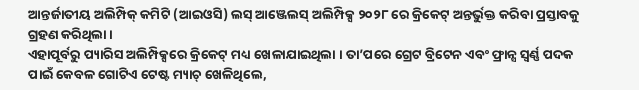ଆନ୍ତର୍ଜାତୀୟ ଅଲିମ୍ପିକ୍ କମିଟି (ଆଇଓସି) ଲସ୍ ଆଞ୍ଜେଲସ୍ ଅଲିମ୍ପିକ୍ସ ୨୦୨୮ ରେ କ୍ରିକେଟ୍ ଅନ୍ତର୍ଭୁକ୍ତ କରିବା ପ୍ରସ୍ତାବକୁ ଗ୍ରହଣ କରିଥିଲା ।
ଏହାପୂର୍ବରୁ ପ୍ୟାରିସ ଅଲିମ୍ପିକ୍ସରେ କ୍ରିକେଟ୍ ମଧ୍ୟ ଖେଳାଯାଇଥିଲା । ତା’ପରେ ଗ୍ରେଟ ବ୍ରିଟେନ ଏବଂ ଫ୍ରାନ୍ସ ସ୍ୱର୍ଣ୍ଣ ପଦକ ପାଇଁ କେବଳ ଗୋଟିଏ ଟେଷ୍ଟ ମ୍ୟାଚ୍ ଖେଳିଥିଲେ,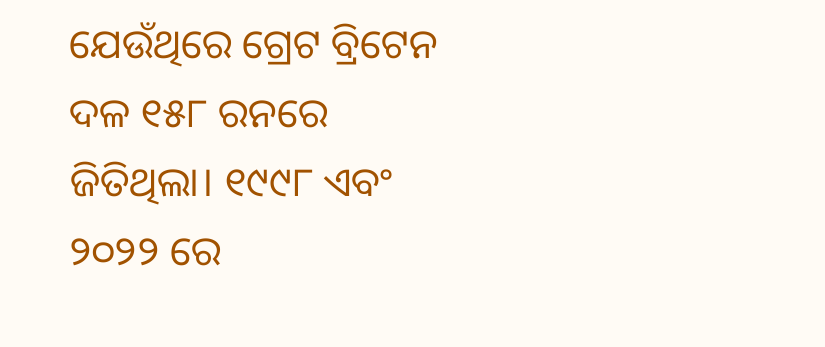ଯେଉଁଥିରେ ଗ୍ରେଟ ବ୍ରିଟେନ ଦଳ ୧୫୮ ରନରେ ଜିତିଥିଲା। ୧୯୯୮ ଏବଂ ୨୦୨୨ ରେ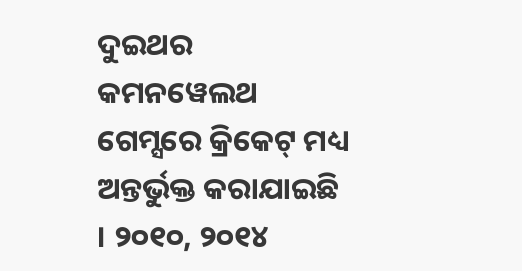ଦୁଇଥର କମନୱେଲଥ ଗେମ୍ସରେ କ୍ରିକେଟ୍ ମଧ୍ୟ ଅନ୍ତର୍ଭୁକ୍ତ କରାଯାଇଛି । ୨୦୧୦, ୨୦୧୪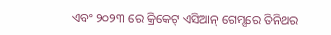ଏବଂ ୨୦୨୩ ରେ କ୍ରିକେଟ୍ ଏସିଆନ୍ ଗେମ୍ସରେ ତିନିଥର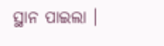ସ୍ଥାନ ପାଇଲା ।